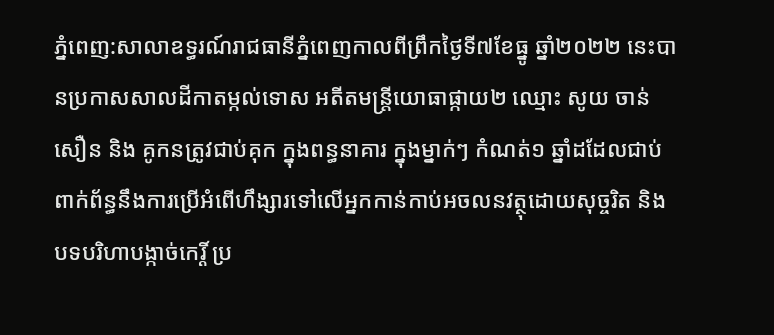ភ្នំពេញ:សាលាឧទ្ធរណ៍រាជធានីភ្នំពេញកាលពីព្រឹកថ្ងៃទី៧ខែធ្នូ ឆ្នាំ២០២២ នេះបានប្រកាសសាលដីកាតម្កល់ទោស អតីតមន្រ្តីយោធាផ្កាយ២ ឈ្មោះ សូយ ចាន់សឿន និង គូកនត្រូវជាប់គុក ក្នុងពន្ធនាគារ ក្នុងម្នាក់ៗ កំណត់១ ឆ្នាំដដែលជាប់ពាក់ព័ន្ធនឹងការប្រើអំពើហឹង្សារទៅលើអ្នកកាន់កាប់អចលនវត្ថុដោយសុច្ចរិត និងបទបរិហាបង្កាច់កេរ្តិ៍ ប្រ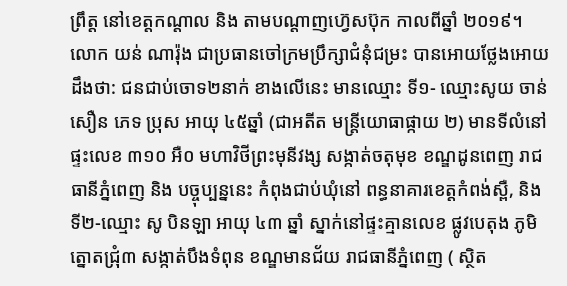ព្រឹត្ត នៅខេត្តកណ្តាល និង តាមបណ្តាញហ្វ៊េសប៊ុក កាលពីឆ្នាំ ២០១៩។
លោក យន់ ណារ៉ុង ជាប្រធានចៅក្រមប្រឹក្សាជំនុំជម្រះ បានអោយថ្លែងអោយដឹងថា: ជនជាប់ចោទ២នាក់ ខាងលើនេះ មានឈ្មោះ ទី១- ឈ្មោះសូយ ចាន់សឿន ភេទ ប្រុស អាយុ ៤៥ឆ្នាំ (ជាអតីត មន្ត្រីយោធាផ្កាយ ២) មានទីលំនៅផ្ទះលេខ ៣១០ អឺ០ មហាវិថីព្រះមុនីវង្ស សង្កាត់ចតុមុខ ខណ្ឌដូនពេញ រាជធានីភ្នំពេញ និង បច្ចុប្បន្ននេះ កំពុងជាប់ឃុំនៅ ពន្ធនាគារខេត្តកំពង់ស្ពឺ, និង ទី២-ឈ្មោះ សូ បិនឡា អាយុ ៤៣ ឆ្នាំ ស្នាក់នៅផ្ទះគ្មានលេខ ផ្លូវបេតុង ភូមិត្នោតជ្រុំ៣ សង្កាត់បឹងទំពុន ខណ្ឌមានជ័យ រាជធានីភ្នំពេញ ( ស្ថិត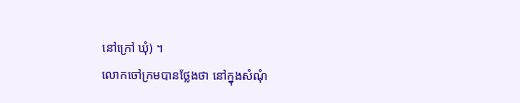នៅក្រៅ ឃុំ) ។
លោកចៅក្រមបានថ្លែងថា នៅក្នុងសំណុំ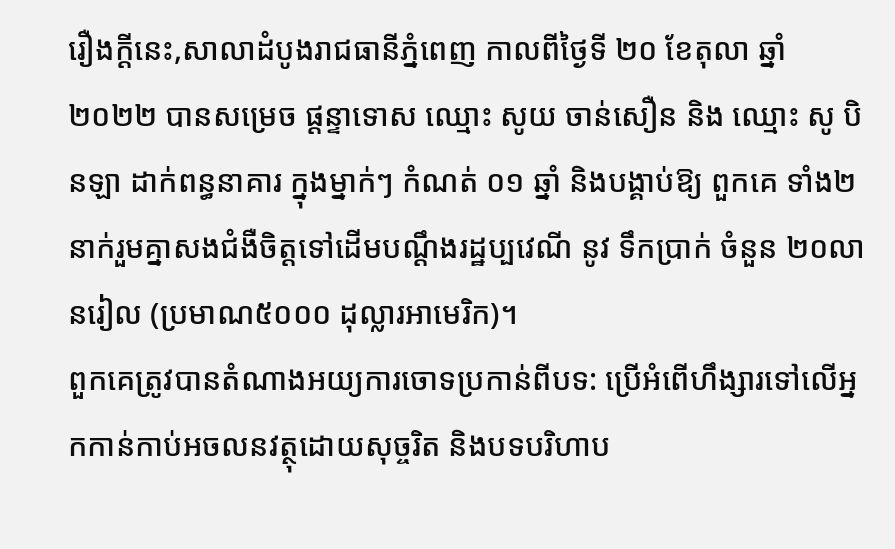រឿងក្តីនេះ,សាលាដំបូងរាជធានីភ្នំពេញ កាលពីថ្ងៃទី ២០ ខែតុលា ឆ្នាំ២០២២ បានសម្រេច ផ្តន្ទាទោស ឈ្មោះ សូយ ចាន់សឿន និង ឈ្មោះ សូ បិនឡា ដាក់ពន្ធនាគារ ក្នុងម្នាក់ៗ កំណត់ ០១ ឆ្នាំ និងបង្គាប់ឱ្យ ពួកគេ ទាំង២នាក់រួមគ្នាសងជំងឺចិត្តទៅដើមបណ្ដឹងរដ្ឋប្បវេណី នូវ ទឹកប្រាក់ ចំនួន ២០លានរៀល (ប្រមាណ៥០០០ ដុល្លារអាមេរិក)។
ពួកគេត្រូវបានតំណាងអយ្យការចោទប្រកាន់ពីបទ: ប្រើអំពើហឹង្សារទៅលើអ្នកកាន់កាប់អចលនវត្ថុដោយសុច្ចរិត និងបទបរិហាប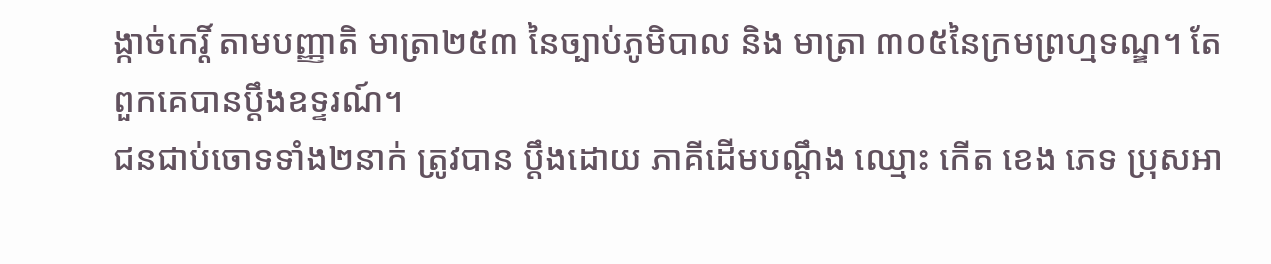ង្កាច់កេរ្តិ៍ តាមបញ្ញាតិ មាត្រា២៥៣ នៃច្បាប់ភូមិបាល និង មាត្រា ៣០៥នៃក្រមព្រហ្មទណ្ឌ។ តែពួកគេបានប្តឹងឧទ្ទរណ៍។
ជនជាប់ចោទទាំង២នាក់ ត្រូវបាន ប្តឹងដោយ ភាគីដើមបណ្តឹង ឈ្មោះ កើត ខេង ភេទ ប្រុសអា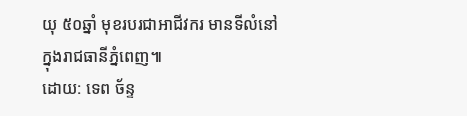យុ ៥០ឆ្នាំ មុខរបរជាអាជីវករ មានទីលំនៅ ក្នុងរាជធានីភ្នំពេញ៕
ដោយ: ទេព ច័ន្ទ